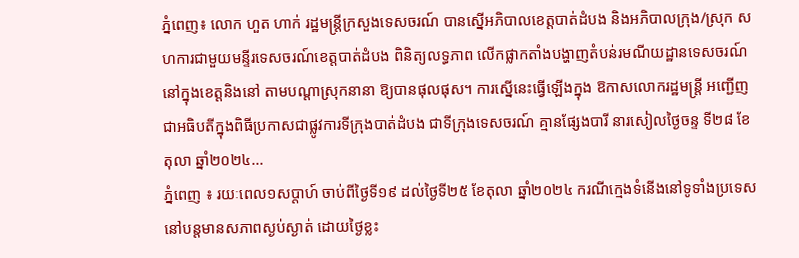ភ្នំពេញ៖ លោក ហួត ហាក់ រដ្ឋមន្ត្រីក្រសួងទេសចរណ៍ បានស្នើអភិបាលខេត្តបាត់ដំបង និងអភិបាលក្រុង/ស្រុក សហការជាមួយមន្ទីរទេសចរណ៍ខេត្តបាត់ដំបង ពិនិត្យលទ្ធភាព លើកផ្លាកតាំងបង្ហាញតំបន់រមណីយដ្ឋានទេសចរណ៍ នៅក្នុងខេត្តនិងនៅ តាមបណ្តាស្រុកនានា ឱ្យបានផុលផុស។ ការស្នើនេះធ្វើឡើងក្នុង ឱកាសលោករដ្ឋមន្រ្តី អញ្ជើញជាអធិបតីក្នុងពិធីប្រកាសជាផ្លូវការទីក្រុងបាត់ដំបង ជាទីក្រុងទេសចរណ៍ គ្មានផ្សែងបារី នារសៀលថ្ងៃចន្ទ ទី២៨ ខែតុលា ឆ្នាំ២០២៤...
ភ្នំពេញ ៖ រយៈពេល១សប្តាហ៍ ចាប់ពីថ្ងៃទី១៩ ដល់ថ្ងៃទី២៥ ខែតុលា ឆ្នាំ២០២៤ ករណីក្មេងទំនើងនៅទូទាំងប្រទេស នៅបន្តមានសភាពស្ងប់ស្ងាត់ ដោយថ្ងៃខ្លះ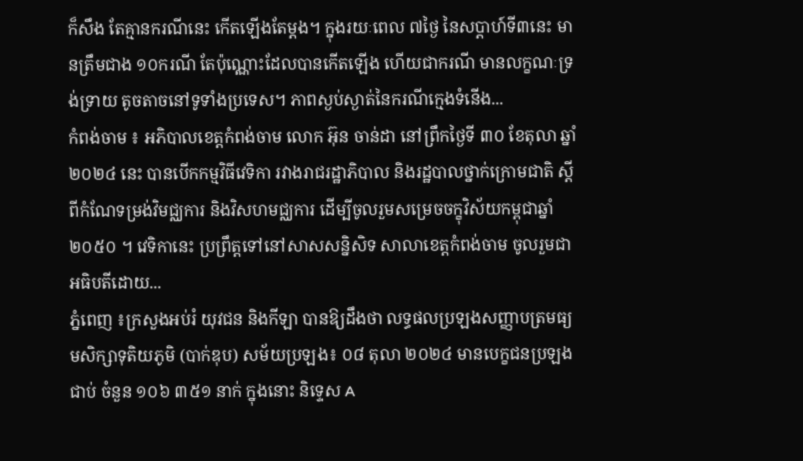ក៏សឹង តែគ្មានករណីនេះ កើតឡើងតែម្ដង។ ក្នុងរយៈពេល ៧ថ្ងៃ នៃសប្តាហ៍ទី៣នេះ មានត្រឹមជាង ១០ករណី តែប៉ុណ្ណោះដែលបានកើតឡើង ហើយជាករណី មានលក្ខណៈទ្រង់ទ្រាយ តូចតាចនៅទូទាំងប្រទេស។ ភាពស្ងប់ស្ងាត់នៃករណីក្មេងទំនើង...
កំពង់ចាម ៖ អភិបាលខេត្តកំពង់ចាម លោក អ៊ុន ចាន់ដា នៅព្រឹកថ្ងៃទី ៣០ ខែតុលា ឆ្នាំ២០២៤ នេះ បានបើកកម្មវិធីវេទិកា រវាងរាជរដ្ឋាភិបាល និងរដ្ឋបាលថ្នាក់ក្រោមជាតិ ស្តីពីកំណែទម្រង់វិមជ្ឈការ និងវិសហមជ្ឈការ ដើម្បីចូលរួមសម្រេចចក្ខុវិស័យកម្ពុជាឆ្នាំ២០៥០ ។ វេទិកានេះ ប្រព្រឹត្តទៅនៅសាសសន្និសិទ សាលាខេត្តកំពង់ចាម ចូលរួមជាអធិបតីដោយ...
ភ្នំពេញ ៖ក្រសួងអប់រំ យុវជន និងកីឡា បានឱ្យដឹងថា លទ្ធផលប្រឡងសញ្ញាបត្រមធ្យមសិក្សាទុតិយភូមិ (បាក់ឌុប) សម័យប្រឡង៖ ០៨ តុលា ២០២៤ មានបេក្ខជនប្រឡងជាប់ ចំនួន ១០៦ ៣៥១ នាក់ ក្នុងនោះ និទ្ទេស A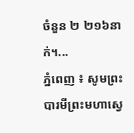ចំនួន ២ ២១៦នាក់។...
ភ្នំពេញ ៖ សូមព្រះបារមីព្រះមហាសេ្វ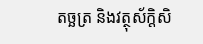តច្ឆត្រ និងវត្ថុស័ក្តិសិ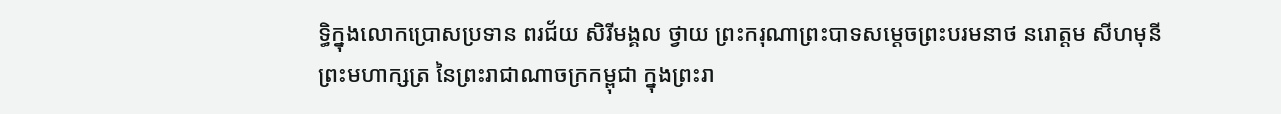ទ្ធិក្នុងលោកប្រោសប្រទាន ពរជ័យ សិរីមង្គល ថ្វាយ ព្រះករុណាព្រះបាទសម្តេចព្រះបរមនាថ នរោត្តម សីហមុនី ព្រះមហាក្សត្រ នៃព្រះរាជាណាចក្រកម្ពុជា ក្នុងព្រះរា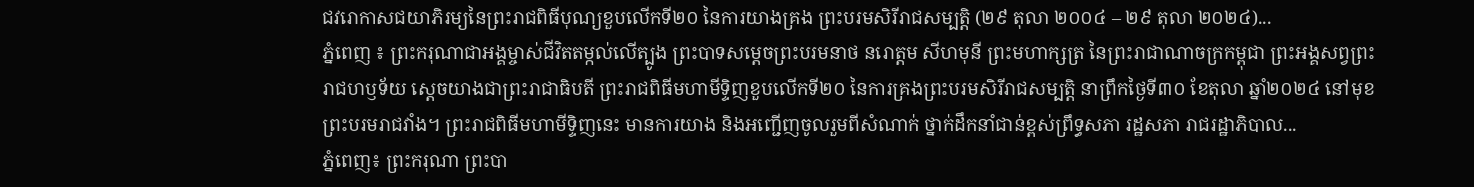ជវរោកាសជយាភិរម្យនៃព្រះរាជពិធីបុណ្យខួបលើកទី២០ នៃការយាងគ្រង ព្រះបរមសិរីរាជសម្បត្តិ (២៩ តុលា ២០០៤ – ២៩ តុលា ២០២៤)...
ភ្នំពេញ ៖ ព្រះករុណាជាអង្គម្ចាស់ជីវិតតម្កល់លើត្បូង ព្រះបាទសម្តេចព្រះបរមនាថ នរោត្តម សីហមុនី ព្រះមហាក្សត្រ នៃព្រះរាជាណាចក្រកម្ពុជា ព្រះអង្គសព្វព្រះរាជហឫទ័យ ស្តេចយាងជាព្រះរាជាធិបតី ព្រះរាជពិធីមហាមីទ្ទិញខួបលើកទី២០ នៃការគ្រងព្រះបរមសិរីរាជសម្បត្តិ នាព្រឹកថ្ងៃទី៣០ ខែតុលា ឆ្នាំ២០២៤ នៅមុខព្រះបរមរាជវាំង។ ព្រះរាជពិធីមហាមីទ្ទិញនេះ មានការយាង និងអញ្ជើញចូលរួមពីសំណាក់ ថ្នាក់ដឹកនាំជាន់ខ្ពស់ព្រឹទ្ធសភា រដ្ឋសភា រាជរដ្ឋាភិបាល...
ភ្នំពេញ៖ ព្រះករុណា ព្រះបា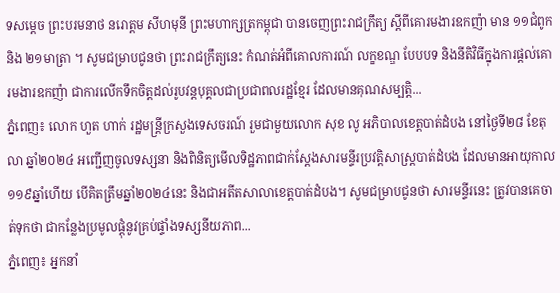ទសម្តេច ព្រះបរមនាថ នរោត្តម សីហមុនី ព្រះមហាក្សត្រកម្ពុជា បានចេញព្រះរាជក្រឹត្យ ស្តីពីគោរមងារឧកញ៉ា មាន ១១ជំពូក និង ២១មាត្រា ។ សូមជម្រាបជូនថា ព្រះរាជក្រឹត្យនេះ កំណត់អំពីគោលការណ៍ លក្ខខណ្ឌ បែបបទ និងនីតិវិធីក្នុងការផ្តល់គោរមងារឧកញ៉ា ជាការលើកទឹកចិត្តដល់រូបវន្តបុគ្គលជាប្រជាពលរដ្ឋខ្មែរ ដែលមានគុណសម្បត្តិ...
ភ្នំពេញ៖ លោក ហួត ហាក់ រដ្ឋមន្ត្រីក្រសួងទេសចរណ៍ រួមជាមួយលោក សុខ លូ អភិបាលខេត្តបាត់ដំបង នៅថ្ងៃទី២៨ ខែតុលា ឆ្នាំ២០២៤ អញ្ជើញចូលទស្សនា និងពិនិត្យមើលទិដ្ឋភាពជាក់ស្តែងសារមន្ទីរប្រវត្តិសាស្ត្របាត់ដំបង ដែលមានអាយុកាល ១១៩ឆ្នាំហើយ បេីគិតត្រឹមឆ្នាំ២០២៤នេះ និងជាអតីតសាលាខេត្តបាត់ដំបង។ សូមជម្រាបជូនថា សារមន្ទីរនេះ ត្រូវបានគេចាត់ទុកថា ជាកន្លែងប្រមូលផ្តុំនូវគ្រប់ផ្ទាំងទស្សនីយភាព...
ភ្នំពេញ៖ អ្នកនាំ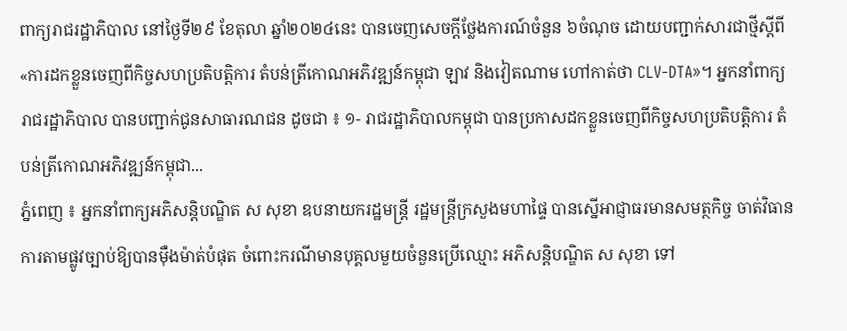ពាក្យរាជរដ្ឋាភិបាល នៅថ្ងៃទី២៩ ខែតុលា ឆ្នាំ២០២៤នេះ បានចេញសេចក្តីថ្លែងការណ៍ចំនួន ៦ចំណុច ដោយបញ្ជាក់សារជាថ្មីស្តីពី «ការដកខ្លួនចេញពីកិច្ចសហប្រតិបត្តិការ តំបន់ត្រីកោណអភិវឌ្ឍន៍កម្ពុជា ឡាវ និងវៀតណាម ហៅកាត់ថា CLV-DTA»។ អ្នកនាំពាក្យរាជរដ្ឋាភិបាល បានបញ្ជាក់ជូនសាធារណជន ដូចជា ៖ ១- រាជរដ្ឋាភិបាលកម្ពុជា បានប្រកាសដកខ្លួនចេញពីកិច្ចសហប្រតិបត្តិការ តំបន់ត្រីកោណអភិវឌ្ឍន៍កម្ពុជា...
ភ្នំពេញ ៖ អ្នកនាំពាក្យអភិសន្ដិបណ្ឌិត ស សុខា ឧបនាយករដ្ឋមន្ដ្រី រដ្ឋមន្ដ្រីក្រសួងមហាផ្ទៃ បានស្នើអាជ្ញាធរមានសមត្ថកិច្ច ចាត់វិធានការតាមផ្លូវច្បាប់ឱ្យបានម៉ឺងម៉ាត់បំផុត ចំពោះករណីមានបុគ្គលមួយចំនួនប្រើឈ្មោះ អភិសន្តិបណ្ឌិត ស សុខា ទៅ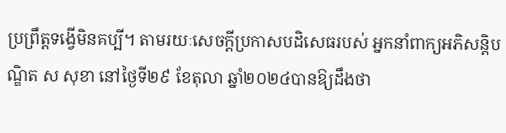ប្រព្រឹត្តទង្វើមិនគប្បី។ តាមរយៈសេចក្ដីប្រកាសបដិសេធរបស់ អ្នកនាំពាក្យអភិសន្តិបណ្ឌិត ស សុខា នៅថ្ងៃទី២៩ ខែតុលា ឆ្នាំ២០២៤បានឱ្យដឹងថា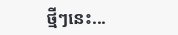ថ្មីៗនេះ...